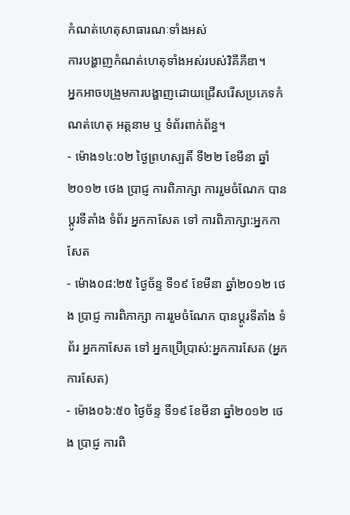កំណត់ហេតុសាធារណៈទាំងអស់
ការបង្ហាញកំណត់ហេតុទាំងអស់របស់វិគីភីឌា។
អ្នកអាចបង្រួមការបង្ហាញដោយជ្រើសរើសប្រភេទកំណត់ហេតុ អត្តនាម ឬ ទំព័រពាក់ព័ន្ធ។
- ម៉ោង១៤:០២ ថ្ងៃព្រហស្បតិ៍ ទី២២ ខែមីនា ឆ្នាំ២០១២ ថេង ប្រាជ្ញ ការពិភាក្សា ការរួមចំណែក បានប្ដូរទីតាំង ទំព័រ អ្នកកាសែត ទៅ ការពិភាក្សា:អ្នកកាសែត
- ម៉ោង០៨:២៥ ថ្ងៃច័ន្ទ ទី១៩ ខែមីនា ឆ្នាំ២០១២ ថេង ប្រាជ្ញ ការពិភាក្សា ការរួមចំណែក បានប្ដូរទីតាំង ទំព័រ អ្នកកាសែត ទៅ អ្នកប្រើប្រាស់:អ្នកការសែត (អ្នកការសែត)
- ម៉ោង០៦:៥០ ថ្ងៃច័ន្ទ ទី១៩ ខែមីនា ឆ្នាំ២០១២ ថេង ប្រាជ្ញ ការពិ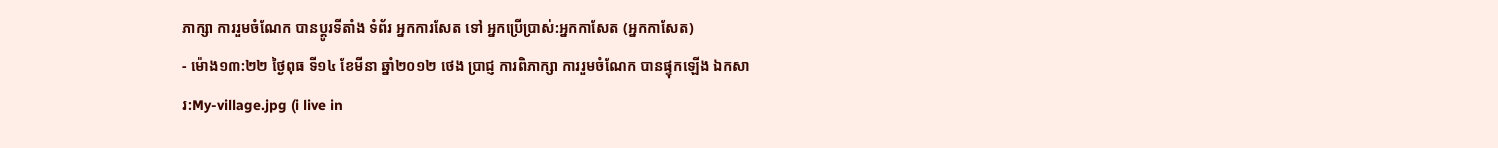ភាក្សា ការរួមចំណែក បានប្ដូរទីតាំង ទំព័រ អ្នកការសែត ទៅ អ្នកប្រើប្រាស់:អ្នកកាសែត (អ្នកកាសែត)
- ម៉ោង១៣:២២ ថ្ងៃពុធ ទី១៤ ខែមីនា ឆ្នាំ២០១២ ថេង ប្រាជ្ញ ការពិភាក្សា ការរួមចំណែក បានផ្ទុកឡើង ឯកសារ:My-village.jpg (i live in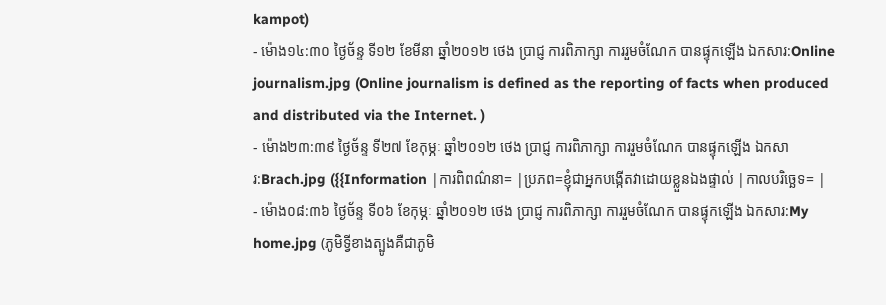kampot)
- ម៉ោង១៤:៣០ ថ្ងៃច័ន្ទ ទី១២ ខែមីនា ឆ្នាំ២០១២ ថេង ប្រាជ្ញ ការពិភាក្សា ការរួមចំណែក បានផ្ទុកឡើង ឯកសារ:Online journalism.jpg (Online journalism is defined as the reporting of facts when produced and distributed via the Internet. )
- ម៉ោង២៣:៣៩ ថ្ងៃច័ន្ទ ទី២៧ ខែកុម្ភៈ ឆ្នាំ២០១២ ថេង ប្រាជ្ញ ការពិភាក្សា ការរួមចំណែក បានផ្ទុកឡើង ឯកសារ:Brach.jpg ({{Information |ការពិពណ៌នា= |ប្រភព=ខ្ញុំជាអ្នកបង្កើតវាដោយខ្លួនឯងផ្ទាល់ |កាលបរិច្ឆេទ= |
- ម៉ោង០៨:៣៦ ថ្ងៃច័ន្ទ ទី០៦ ខែកុម្ភៈ ឆ្នាំ២០១២ ថេង ប្រាជ្ញ ការពិភាក្សា ការរួមចំណែក បានផ្ទុកឡើង ឯកសារ:My home.jpg (ភូមិទ្វីខាងត្បូងគឺជាភូមិ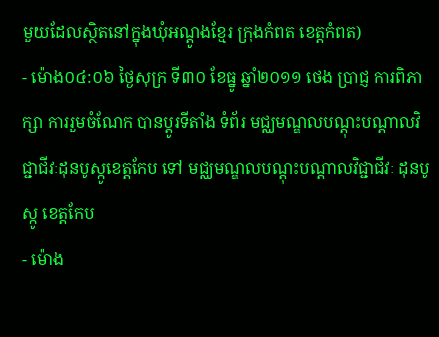មួយដែលស្ថិតនៅក្នុងឃុំអណ្ដូងខ្មែរ ក្រុងកំពត ខេត្តកំពត)
- ម៉ោង០៤:០៦ ថ្ងៃសុក្រ ទី៣០ ខែធ្នូ ឆ្នាំ២០១១ ថេង ប្រាជ្ញ ការពិភាក្សា ការរួមចំណែក បានប្ដូរទីតាំង ទំព័រ មជ្ឈមណ្ឌលបណ្ដុះបណ្ដាលវិជ្ជាជីវៈដុនបូស្កូខេត្តកែប ទៅ មជ្ឈមណ្ឌលបណ្ដុះបណ្ដាលវិជ្ជាជីវៈ ដុនបូស្កូ ខេត្តកែប
- ម៉ោង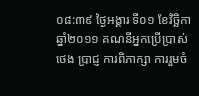០៨:៣៩ ថ្ងៃអង្គារ ទី០១ ខែវិច្ឆិកា ឆ្នាំ២០១១ គណនីអ្នកប្រើប្រាស់ ថេង ប្រាជ្ញ ការពិភាក្សា ការរួមចំ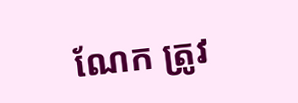ណែក ត្រូវ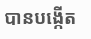បានបង្កើត